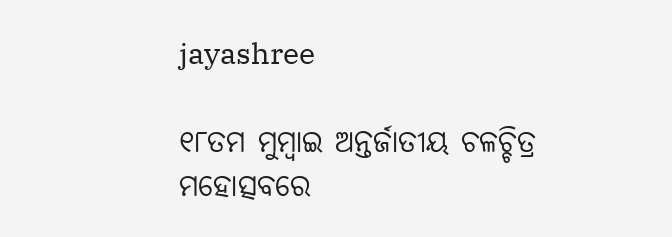jayashree

୧୮ତମ ମୁମ୍ବାଇ ଅନ୍ତର୍ଜାତୀୟ ଚଳଚ୍ଚିତ୍ର ମହୋତ୍ସବରେ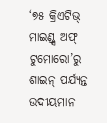‘୭୫ କ୍ରିଏଟିଭ୍ ମାଇଣ୍ଡ୍ସ ଅଫ୍ ଟୁମୋରୋ’ରୁ ଶାଇନ୍ ପର୍ଯ୍ୟନ୍ତ ଉଦୀୟମାନ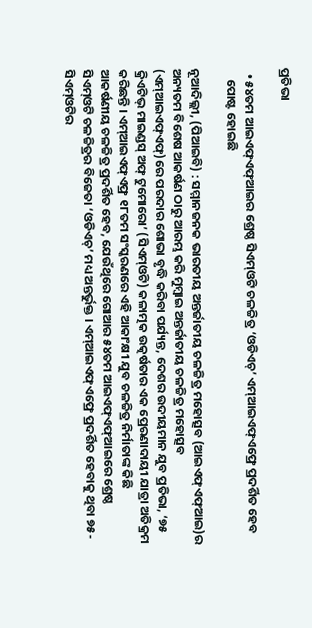ପ୍ରତିଭା

  • ୫୪ତମ ଆଇଏଫ୍ଏଫ୍ଆଇର ଶ୍ରେଷ୍ଠ ସିଏମ୍ଓଟି ଚଳଚ୍ଚିତ୍ର ‘ଓଡିଏଚ୍’ ଏମ୍ଆଇଏଫ୍ଏଫ୍ରେ ପ୍ରଦର୍ଶିତ ହେବ
    ପୋଷ୍ଟ ହୋଇଛି

ନୂଆଦିଲ୍ଲୀ, (ପିଆଇବି) : ସମ୍ମାନଜନକ ଭାରତୀୟ ଅନ୍ତର୍ଜାତୀୟ ଚଳଚ୍ଚିତ୍ର ମହୋତ୍ସବ (ଆଇଏଫ୍ଏଫ୍ଆଇ)ର ଅନ୍ୟତମ ବିଶେଷ ଆକର୍ଷଣ ଠାରୁ ଆରମ୍ଭ କରି ମୁମ୍ବାଇ ଅନ୍ତର୍ଜାତୀୟ ଚଳଚ୍ଚିତ୍ର ମହୋତ୍ସବ (ଏମ୍ଆଇଏଫ୍ଏଫ୍)ରେ ପରଦାର ଶୋଭା ବୃଦ୍ଧି କରିବା ପର୍ଯ୍ୟନ୍ତ, ଦେଶର ଉଦୀୟମାନ ଯୁବ ପ୍ରତିଭା, ‘୭୫ କ୍ରିଏଟିଭ୍ ମାଇଣ୍ଡସ୍ ଅଫ୍ ଟୁମୋରୋ’ (ସିଏମ୍ଓଟି) କଳାତ୍ମକ ଉତ୍କର୍ଷତାର ଏକ ପ୍ରେରଣାଦାୟୀ ଯାତ୍ରା ଅତିକ୍ରମ କରିଛନ୍ତି । ଏମ୍ଆଇଏଫ୍ଏଫ୍ର ୧୮ତମ ସଂସ୍କରଣରେ ଏହି ଆକାଂକ୍ଷୀ ଯୁବ ଚଳଚ୍ଚିତ୍ର ନିର୍ମାତାଙ୍କ କିଛି ଆକର୍ଷଣୀୟ ଚଳଚ୍ଚିତ୍ର ପ୍ରଦର୍ଶିତ ହେବ, ଯେଉଁଥିରେ ଗୋଆର ୫୪ତମ ଆଇଏଫ୍ଏଫ୍ଆଇରେ ଶ୍ରେଷ୍ଠ ସିଏମ୍ଓଟି ଚଳଚ୍ଚିତ୍ରର ବିଜେତା ‘ଓଡିଏଚ୍’ ମଧ୍ୟ ଅନ୍ତର୍ଭୁକ୍ତ । ଏମ୍ଆଇଏଫ୍ଏଫ୍ରେ ପ୍ରଦର୍ଶିତ ହେବାକୁ ଥିବା ୭୫- ସିଏମ୍ଓଟିର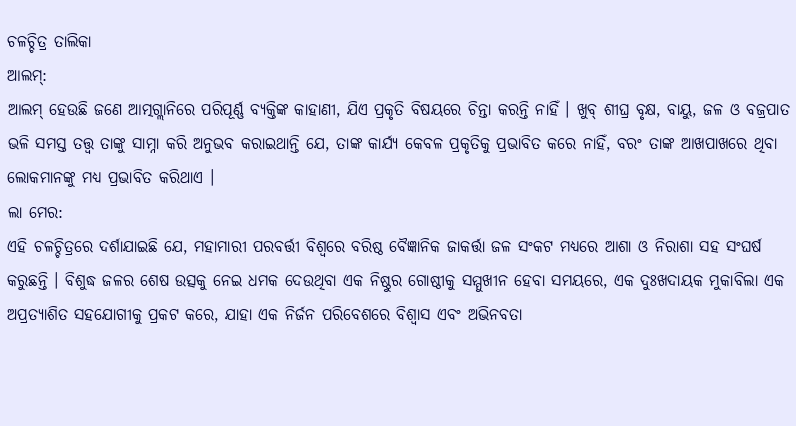ଚଳଚ୍ଚିତ୍ର ତାଲିକା
ଆଲମ୍:
ଆଲମ୍‌ ହେଉଛି ଜଣେ ଆତ୍ମଗ୍ଲାନିରେ ପରିପୂର୍ଣ୍ଣ ବ୍ୟକ୍ତିଙ୍କ କାହାଣୀ, ଯିଏ ପ୍ରକୃତି ବିଷୟରେ ଚିନ୍ତା କରନ୍ତି ନାହିଁ । ଖୁବ୍ ଶୀଘ୍ର ବୃକ୍ଷ, ବାୟୁ, ଜଳ ଓ ବଜ୍ରପାତ ଭଳି ସମସ୍ତ ତତ୍ତ୍ୱ ତାଙ୍କୁ ସାମ୍ନା କରି ଅନୁଭବ କରାଇଥାନ୍ତି ଯେ, ତାଙ୍କ କାର୍ଯ୍ୟ କେବଳ ପ୍ରକୃତିକୁ ପ୍ରଭାବିତ କରେ ନାହିଁ, ବରଂ ତାଙ୍କ ଆଖପାଖରେ ଥିବା ଲୋକମାନଙ୍କୁ ମଧ୍ୟ ପ୍ରଭାବିତ କରିଥାଏ ।
ଲା ମେର:
ଏହି ଚଳଚ୍ଚିତ୍ରରେ ଦର୍ଶାଯାଇଛି ଯେ, ମହାମାରୀ ପରବର୍ତ୍ତୀ ବିଶ୍ୱରେ ବରିଷ୍ଠ ବୈଜ୍ଞାନିକ ଜାକର୍ତ୍ତା ଜଳ ସଂକଟ ମଧ୍ୟରେ ଆଶା ଓ ନିରାଶା ସହ ସଂଘର୍ଷ କରୁଛନ୍ତି । ବିଶୁଦ୍ଧ ଜଳର ଶେଷ ଉତ୍ସକୁ ନେଇ ଧମକ ଦେଉଥିବା ଏକ ନିଷ୍ଠୁର ଗୋଷ୍ଠୀକୁ ସମ୍ମୁଖୀନ ହେବା ସମୟରେ, ଏକ ଦୁଃଖଦାୟକ ମୁକାବିଲା ଏକ ଅପ୍ରତ୍ୟାଶିତ ସହଯୋଗୀକୁ ପ୍ରକଟ କରେ, ଯାହା ଏକ ନିର୍ଜନ ପରିବେଶରେ ବିଶ୍ୱାସ ଏବଂ ଅଭିନବତା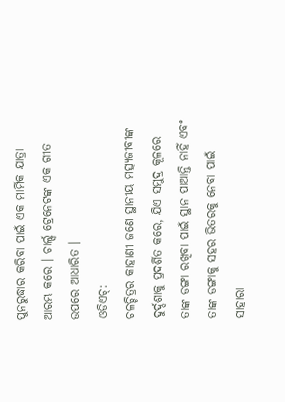ପୁନରୁଦ୍ଧାର କରିବା ପାଇଁ ଏକ ମାର୍ମିକ ଯାତ୍ରା ଆରମ୍ଭ କରେ । ଚାର୍ଲ୍ସ ଟ୍ରେନେଟଙ୍କ ଏକ ଗୀତ ଉପରେ ଆଧାରିତ ।
ଓଡିଏଚ୍‌:
ଚଳଚ୍ଚିତ୍ରର କାହାଣୀ ଜଣେ ସ୍ଥାନୀୟ ମତ୍ସ୍ୟଜୀବୀଙ୍କ ଦୁର୍ଦ୍ଦଶାକୁ ପ୍ରଦର୍ଶିତ କରେ, ଯିଏ ସମୁଦ୍ର କୂଳରେ ତାଙ୍କ ଡଙ୍ଗା ରଖିବା ପାଇଁ ସ୍ଥାନ ପାଆନ୍ତି ନାହିଁ ଏବଂ ତାଙ୍କ ଡଙ୍ଗାକୁ ସହର ଭିତରକୁ ନେବା ପାଇଁ ସାହାରା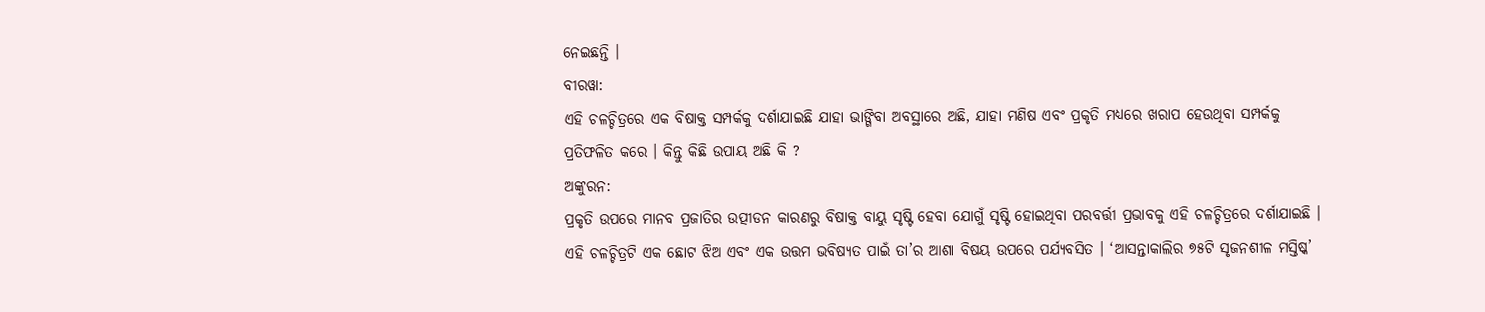ନେଇଛନ୍ତି ।
ବୀରୱା:
ଏହି ଚଳଚ୍ଚିତ୍ରରେ ଏକ ବିଷାକ୍ତ ସମ୍ପର୍କକୁ ଦର୍ଶାଯାଇଛି ଯାହା ଭାଙ୍ଗିବା ଅବସ୍ଥାରେ ଅଛି, ଯାହା ମଣିଷ ଏବଂ ପ୍ରକୃତି ମଧ୍ୟରେ ଖରାପ ହେଉଥିବା ସମ୍ପର୍କକୁ ପ୍ରତିଫଳିତ କରେ । କିନ୍ତୁ କିଛି ଉପାୟ ଅଛି କି ?
ଅଙ୍କୁରନ:
ପ୍ରକୃତି ଉପରେ ମାନବ ପ୍ରଜାତିର ଉତ୍ପୀଡନ କାରଣରୁ ବିଷାକ୍ତ ବାୟୁ ସୃଷ୍ଟି ହେବା ଯୋଗୁଁ ସୃଷ୍ଟି ହୋଇଥିବା ପରବର୍ତ୍ତୀ ପ୍ରଭାବକୁ ଏହି ଚଳଚ୍ଚିତ୍ରରେ ଦର୍ଶାଯାଇଛି । ଏହି ଚଳଚ୍ଚିତ୍ରଟି ଏକ ଛୋଟ ଝିଅ ଏବଂ ଏକ ଉତ୍ତମ ଭବିଷ୍ୟତ ପାଇଁ ତା’ର ଆଶା ବିଷୟ ଉପରେ ପର୍ଯ୍ୟବସିତ । ‘ଆସନ୍ତାକାଲିର ୭୫ଟି ସୃଜନଶୀଳ ମସ୍ତିଷ୍କ’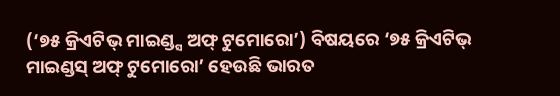(‘୭୫ କ୍ରିଏଟିଭ୍ ମାଇଣ୍ଡ୍ସ ଅଫ୍ ଟୁମୋରୋ’) ବିଷୟରେ ‘୭୫ କ୍ରିଏଟିଭ୍ ମାଇଣ୍ଡସ୍ ଅଫ୍ ଟୁମୋରୋ’ ହେଉଛି ଭାରତ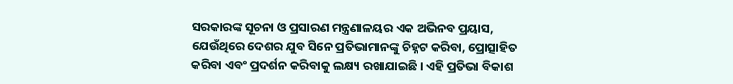ସରକାରଙ୍କ ସୂଚନା ଓ ପ୍ରସାରଣ ମନ୍ତ୍ରଣାଳୟର ଏକ ଅଭିନବ ପ୍ରୟାସ, ଯେଉଁଥିରେ ଦେଶର ଯୁବ ସିନେ ପ୍ରତିଭାମାନଙ୍କୁ ଚିହ୍ନଟ କରିବା, ପ୍ରୋତ୍ସାହିତ କରିବା ଏବଂ ପ୍ରଦର୍ଶନ କରିବାକୁ ଲକ୍ଷ୍ୟ ରଖାଯାଇଛି । ଏହି ପ୍ରତିଭା ବିକାଶ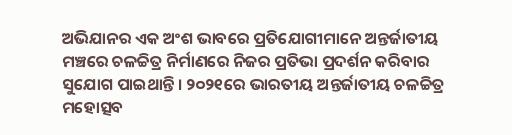ଅଭିଯାନର ଏକ ଅଂଶ ଭାବରେ ପ୍ରତିଯୋଗୀମାନେ ଅନ୍ତର୍ଜାତୀୟ ମଞ୍ଚରେ ଚଳଚ୍ଚିତ୍ର ନିର୍ମାଣରେ ନିଜର ପ୍ରତିଭା ପ୍ରଦର୍ଶନ କରିବାର ସୁଯୋଗ ପାଇଥାନ୍ତି । ୨୦୨୧ରେ ଭାରତୀୟ ଅନ୍ତର୍ଜାତୀୟ ଚଳଚ୍ଚିତ୍ର ମହୋତ୍ସବ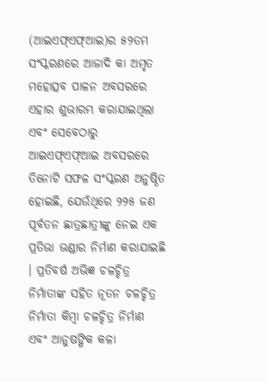(ଆଇଏଫ୍ଏଫ୍ଆଇ)ର ୫୨ତମ ସଂସ୍କରଣରେ ଆଜାଦି କା ଅମୃତ ମହୋତ୍ସବ ପାଳନ ଅବସରରେ ଏହାର ଶୁଭାରମ୍ଭ କରାଯାଇଥିଲା ଏବଂ ସେବେଠାରୁ ଆଇଏଫ୍ଏଫ୍ଆଇ ଅବସରରେ ତିନୋଟି ସଫଳ ସଂସ୍କରଣ ଅନୁଷ୍ଠିତ ହୋଇଛି, ଯେଉଁଥିରେ ୨୨୫ ଜଣ ପୂର୍ବତନ ଛାତ୍ରଛାତ୍ରୀଙ୍କୁ ନେଇ ଏକ ପ୍ରତିଭା ଭଣ୍ଡାର ନିର୍ମାଣ କରାଯାଇଛି । ପ୍ରତିବର୍ଷ ଅଭିଜ୍ଞ ଚଳଚ୍ଚିତ୍ର ନିର୍ମାତାଙ୍କ ସହିତ ନୂତନ ଚଳଚ୍ଚିତ୍ର ନିର୍ମାତା କିମ୍ବା ଚଳଚ୍ଚିତ୍ର ନିର୍ମାଣ ଏବଂ ଆନୁଷଙ୍ଗିକ କଳା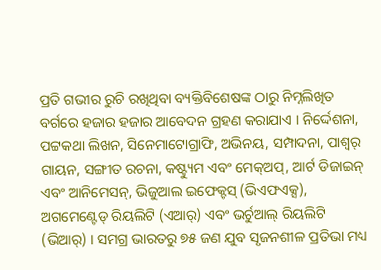ପ୍ରତି ଗଭୀର ରୁଚି ରଖିଥିବା ବ୍ୟକ୍ତିବିଶେଷଙ୍କ ଠାରୁ ନିମ୍ନଲିଖିତ ବର୍ଗରେ ହଜାର ହଜାର ଆବେଦନ ଗ୍ରହଣ କରାଯାଏ । ନିର୍ଦ୍ଦେଶନା, ପଟ୍ଟକଥା ଲିଖନ, ସିନେମାଟୋଗ୍ରାଫି, ଅଭିନୟ, ସମ୍ପାଦନା, ପାଶ୍ୱର୍ ଗାୟନ, ସଙ୍ଗୀତ ରଚନା, କଷ୍ଟ୍ୟୁମ ଏବଂ ମେକ୍‌ଅପ୍, ଆର୍ଟ ଡିଜାଇନ୍ ଏବଂ ଆନିମେସନ୍, ଭିଜୁଆଲ ଇଫେକ୍ଟସ୍ (ଭିଏଫଏକ୍ସ), ଅଗମେଣ୍ଟେଡ୍ ରିୟଲିଟି (ଏଆର୍‌) ଏବଂ ଭର୍ଚୁଆଲ୍‌ ରିୟଲିଟି (ଭିଆର୍‌) । ସମଗ୍ର ଭାରତରୁ ୭୫ ଜଣ ଯୁବ ସୃଜନଶୀଳ ପ୍ରତିଭା ମଧ୍ୟ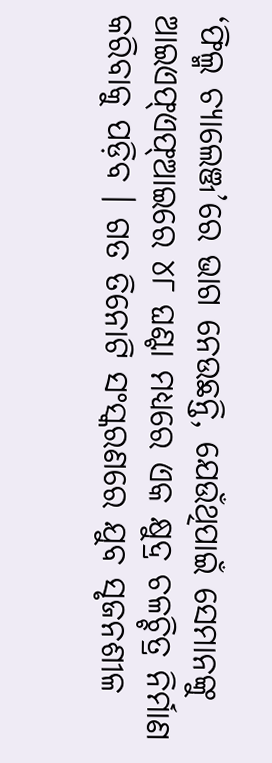‘ଫିଲ୍ମ ଚ୍ୟାଲେଞ୍ଜ’ରେ ଭାଗ ନେଉଛନ୍ତି, ଯେଉଁଥିପାଇଁ ସେମାନଙ୍କୁ ଆଇଏଫ୍ଏଫ୍ଆଇରେ ୪୮ ଘଣ୍ଟା ମଧ୍ୟରେ ଏକ କ୍ଷୁଦ୍ର ଚଳଚ୍ଚିତ୍ର ନିର୍ମାଣ କରିବାକୁ ପଡ଼ିବ । ଗତ ତିନୋଟି ସଂସ୍କରଣରେ ଯୁବ ସୃଜନଶୀଳ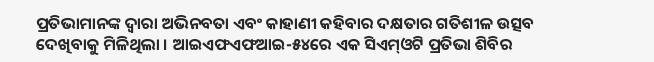ପ୍ରତିଭାମାନଙ୍କ ଦ୍ୱାରା ଅଭିନବତା ଏବଂ କାହାଣୀ କହିବାର ଦକ୍ଷତାର ଗତିଶୀଳ ଉତ୍ସବ ଦେଖିବାକୁ ମିଳିଥିଲା । ଆଇଏଫଏଫଆଇ-୫୪ରେ ଏକ ସିଏମ୍‌ଓଟି ପ୍ରତିଭା ଶିବିର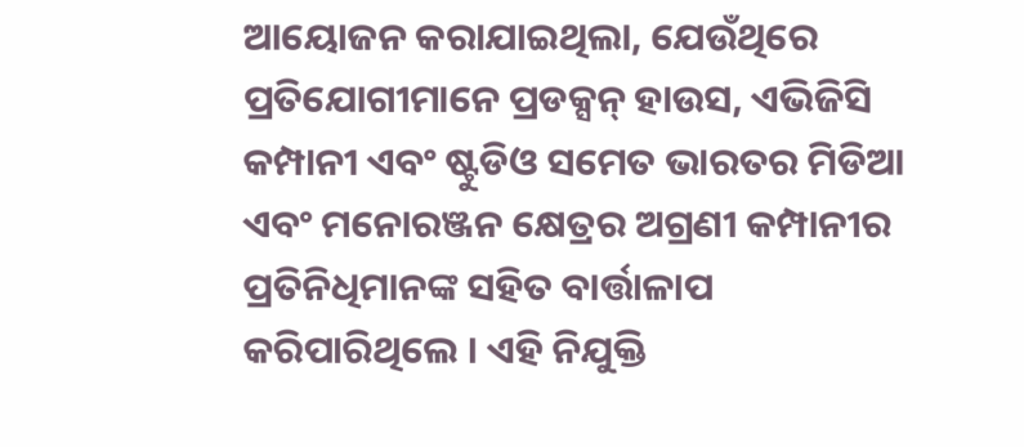ଆୟୋଜନ କରାଯାଇଥିଲା, ଯେଉଁଥିରେ ପ୍ରତିଯୋଗୀମାନେ ପ୍ରଡକ୍ସନ୍‌ ହାଉସ, ଏଭିଜିସି କମ୍ପାନୀ ଏବଂ ଷ୍ଟୁଡିଓ ସମେତ ଭାରତର ମିଡିଆ ଏବଂ ମନୋରଞ୍ଜନ କ୍ଷେତ୍ରର ଅଗ୍ରଣୀ କମ୍ପାନୀର ପ୍ରତିନିଧିମାନଙ୍କ ସହିତ ବାର୍ତ୍ତାଳାପ କରିପାରିଥିଲେ । ଏହି ନିଯୁକ୍ତି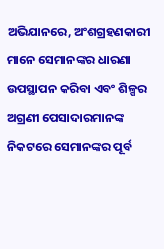ଅଭିଯାନରେ, ଅଂଶଗ୍ରହଣକାରୀ ମାନେ ସେମାନଙ୍କର ଧାରଣା ଉପସ୍ଥାପନ କରିବା ଏବଂ ଶିଳ୍ପର ଅଗ୍ରଣୀ ପେସାଦାରମାନଙ୍କ ନିକଟରେ ସେମାନଙ୍କର ପୂର୍ବ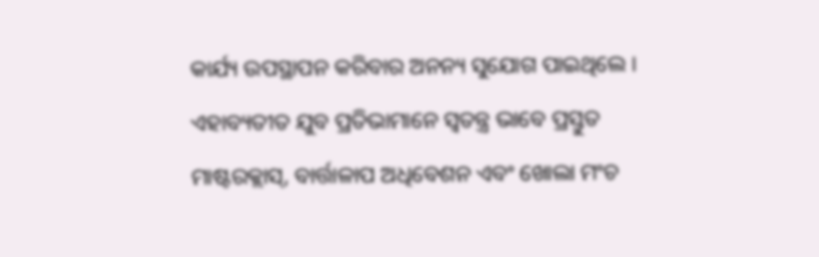କାର୍ଯ୍ୟ ଉପସ୍ଥାପନ କରିବାର ଅନନ୍ୟ ସୁଯୋଗ ପାଇଥିଲେ । ଏହାବ୍ୟତୀତ ଯୁବ ପ୍ରତିଭାମାନେ ସ୍ୱତନ୍ତ୍ର ଭାବେ ପ୍ରସ୍ତୁତ ମାଷ୍ଟରକ୍ଲାସ୍, ବାର୍ତ୍ତାଳାପ ଅଧିବେଶନ ଏବଂ ଖୋଲା ମଂଚ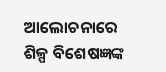ଆଲୋଚନାରେ ଶିଳ୍ପ ବିଶେଷଜ୍ଞଙ୍କ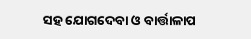ସହ ଯୋଗଦେବା ଓ ବାର୍ତ୍ତାଳାପ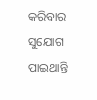କରିବାର ସୁଯୋଗ ପାଇଥାନ୍ତି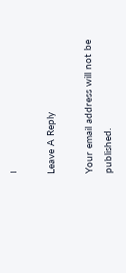।

Leave A Reply

Your email address will not be published.